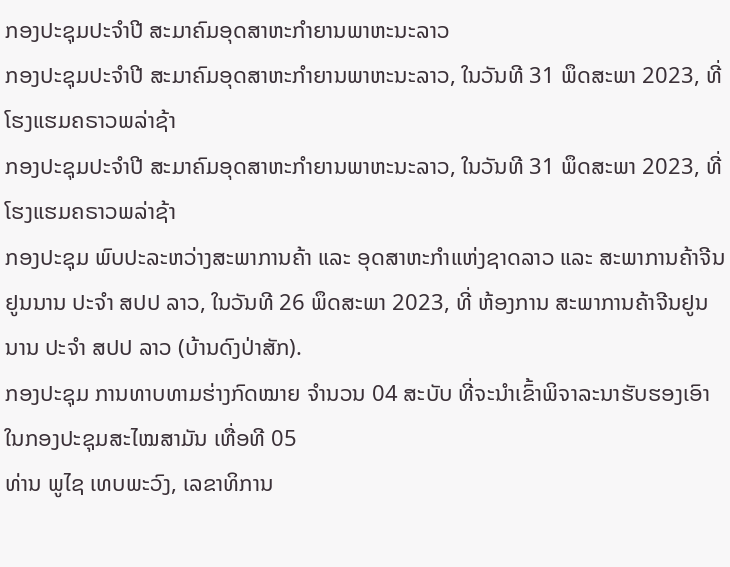ກອງປະຊຸມປະຈໍາປີ ສະມາຄົມອຸດສາຫະກໍາຍານພາຫະນະລາວ
ກອງປະຊຸມປະຈໍາປີ ສະມາຄົມອຸດສາຫະກໍາຍານພາຫະນະລາວ, ໃນວັນທີ 31 ພຶດສະພາ 2023, ທີ່ໂຮງແຮມຄຣາວພລ່າຊ້າ
ກອງປະຊຸມປະຈໍາປີ ສະມາຄົມອຸດສາຫະກໍາຍານພາຫະນະລາວ, ໃນວັນທີ 31 ພຶດສະພາ 2023, ທີ່ໂຮງແຮມຄຣາວພລ່າຊ້າ
ກອງປະຊຸມ ພົບປະລະຫວ່າງສະພາການຄ້າ ແລະ ອຸດສາຫະກຳແຫ່ງຊາດລາວ ແລະ ສະພາການຄ້າຈີນຢູນນານ ປະຈຳ ສປປ ລາວ, ໃນວັນທີ 26 ພຶດສະພາ 2023, ທີ່ ຫ້ອງການ ສະພາການຄ້າຈີນຢູນນານ ປະຈຳ ສປປ ລາວ (ບ້ານດົງປ່າສັກ).
ກອງປະຊຸມ ການທາບທາມຮ່າງກົດໝາຍ ຈຳນວນ 04 ສະບັບ ທີ່ຈະນຳເຂົ້າພິຈາລະນາຮັບຮອງເອົາໃນກອງປະຊຸມສະໄໝສາມັນ ເທື່ອທີ 05
ທ່ານ ພູໄຊ ເທບພະວົງ, ເລຂາທິການ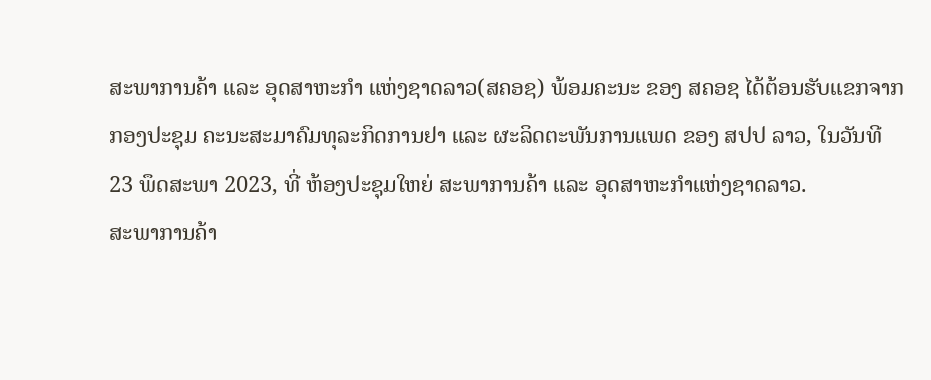ສະພາການຄ້າ ແລະ ອຸດສາຫະກຳ ແຫ່ງຊາດລາວ(ສຄອຊ) ພ້ອມຄະນະ ຂອງ ສຄອຊ ໄດ້ຕ້ອນຮັບແຂກຈາກ
ກອງປະຊຸມ ຄະນະສະມາຄົມທຸລະກິດການຢາ ແລະ ຜະລິດຕະພັນການແພດ ຂອງ ສປປ ລາວ, ໃນວັນທີ 23 ພຶດສະພາ 2023, ທີ່ ຫ້ອງປະຊຸມໃຫຍ່ ສະພາການຄ້າ ແລະ ອຸດສາຫະກຳແຫ່ງຊາດລາວ.
ສະພາການຄ້າ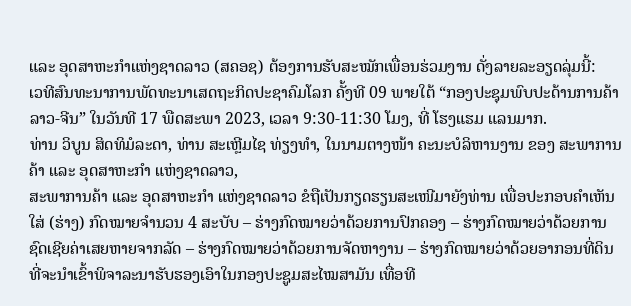ແລະ ອຸດສາຫະກຳແຫ່ງຊາດລາວ (ສຄອຊ) ຕ້ອງການຮັບສະໝັກເພື່ອນຮ່ວມງານ ດັ່ງລາຍລະອຽດລຸ່ມນີ້:
ເວທີສົນທະນາການພັດທະນາເສດຖະກິດປະຊາຄົມໂລກ ຄັ້ງທີ 09 ພາຍໃຕ້ “ກອງປະຊຸມພົບປະດ້ານການຄ້າ ລາວ-ຈີນ” ໃນວັນທີ 17 ພືດສະພາ 2023, ເວລາ 9:30-11:30 ໂມງ, ທີ່ ໂຮງແຮມ ແລນມາກ.
ທ່ານ ວິບູນ ສິດທິມໍລະດາ, ທ່ານ ສະເຫຼີມໄຊ ທ່ຽງທຳ, ໃນນາມຕາງໜ້າ ຄະນະບໍລິຫານງານ ຂອງ ສະພາການຄ້າ ແລະ ອຸດສາຫະກຳ ແຫ່ງຊາດລາວ,
ສະພາການຄ້າ ແລະ ອຸດສາຫະກຳ ແຫ່ງຊາດລາວ ຂໍຖືເປັນກຽດຮຽນສະເໜີມາຍັງທ່ານ ເພື່ອປະກອບຄຳເຫັນໃສ່ (ຮ່າງ) ກົດໝາຍຈຳນວນ 4 ສະບັບ – ຮ່າງກົດໝາຍວ່າດ້ວຍການປົກຄອງ – ຮ່າງກົດໝາຍວ່າດ້ວຍການຊົດເຊີຍຄ່າເສຍຫາຍຈາກລັດ – ຮ່າງກົດໝາຍວ່າດ້ວຍການຈັດຫາງານ – ຮ່າງກົດໝາຍວ່າດ້ວຍອາກອນທີ່ດິນ ທີ່ຈະນຳເຂົ້າພິຈາລະນາຮັບຮອງເອົາໃນກອງປະຊູມສະໄໝສາມັນ ເທື່ອທີ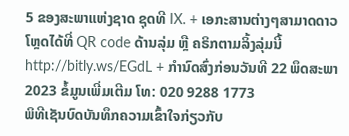5 ຂອງສະພາແຫ່ງຊາດ ຊຸດທີ IX. + ເອກະສານຕ່າງໆສາມາດດາວໂຫຼດໄດ້ທີ່ QR code ດ້ານລຸ່ມ ຫຼື ຄຣິກຕາມລິ້ງລຸ່ມນີ້ http://bitly.ws/EGdL + ກຳນົດສົ່ງກ່ອນວັນທີ 22 ພຶດສະພາ 2023 ຂໍ້ມູນເພີ່ມເຕີມ ໂທ: 020 9288 1773
ພິທີເຊັນບົດບັນທຶກຄວາມເຂົ້າໃຈກ່ຽວກັບ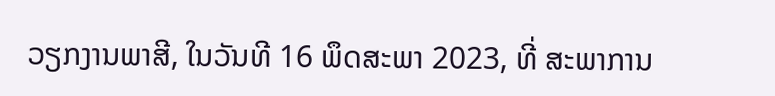ວຽກງານພາສີ, ໃນວັນທີ 16 ພຶດສະພາ 2023, ທີ່ ສະພາການ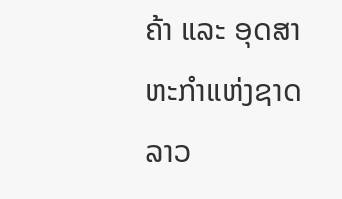ຄ້າ ແລະ ອຸດສາຫະກຳແຫ່ງຊາດລາວ